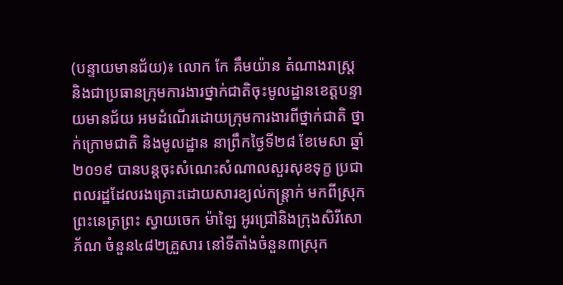(បន្ទាយមានជ័យ)៖ លោក កែ គឹមយ៉ាន តំណាងរាស្រ្ត និងជាប្រធានក្រុមការងារថ្នាក់ជាតិចុះមូលដ្ឋានខេត្តបន្ទាយមានជ័យ អមដំណើរដោយក្រុមការងារពីថ្នាក់ជាតិ ថ្នាក់ក្រោមជាតិ និងមូលដ្ឋាន នាព្រឹកថ្ងៃទី២៨ ខែមេសា ឆ្នាំ២០១៩ បានបន្តចុះសំណេះសំណាលសួរសុខទុក្ខ ប្រជាពលរដ្ឋដែលរងគ្រោះដោយសារខ្យល់កន្រ្តាក់ មកពីស្រុកព្រះនេត្រព្រះ ស្វាយចេក ម៉ាឡៃ អូរជ្រៅនិងក្រុងសិរីសោភ័ណ ចំនួន៤៨២គ្រួសារ នៅទីតាំងចំនួន៣ស្រុក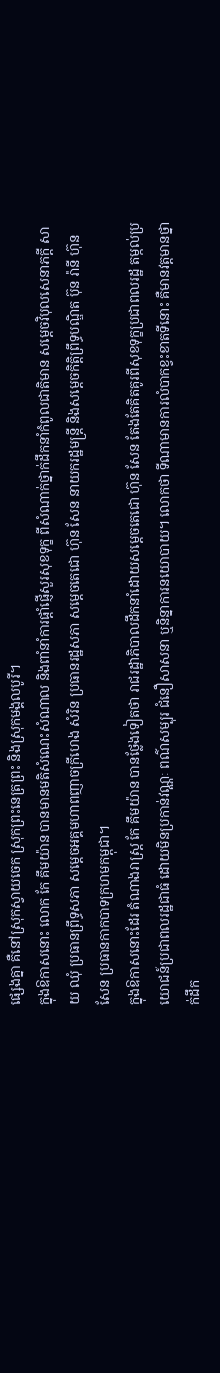ផ្សេងគ្នា គឺនៅស្រុកស្វាយចេក ស្រុកព្រះនេត្រព្រះ និងស្រុកមង្គលបូរី។
ក្នុងឱកាសនោះ លោក កែ គឹមយ៉ាន បានមានមតិសំណេះសំណាល និងពាំនាំការផ្ដាំផ្ញើសួរសុខទុក្ខ ពីសំណាក់ថ្នាក់ដឹកនាំកំពូលជាតិមាន សម្តេចវិបុលសេនាភក្តី សាយ ឈុំ ប្រធានព្រឹទ្ធសភា សម្ដេចអគ្គមហាពញាចក្រីហេង សំរិន ប្រធានរដ្ឋសភា សម្ដេចតេជោ ហ៊ុន សែន នាយករដ្ឋមន្ត្រី និងសម្តេចកិត្តិព្រឹទ្ធបណ្ឌិត ប៊ុន រ៉ានី ហ៊ុនសែន ប្រធានកាកបាទក្រហមកម្ពុជា។
ក្នុងឱកាសនោះដែរ តំណាងរាស្រ្ត កែ គឹមយ៉ាន បានថ្លែងទៀតថា រាជរដ្ឋាភិបាលដឹកនាំដោយសម្តេចតេជោ ហ៊ុន សែន តែងតែគិតគូរពីសុខទុក្ខប្រជាពលរដ្ឋ តម្កល់ប្រយោជន៍ប្រជាពលរដ្ឋជាធំ ដោយមិនប្រកាន់វណ្ណៈ ពណ៌សម្បុរ ជំនឿសាសនា ឬនិន្នាការនយោបាយ។ លោកថា ទីណាមានការលំបាកខ្វះខាតទីនោះ គឺមានវត្តមានថ្នាក់ដឹក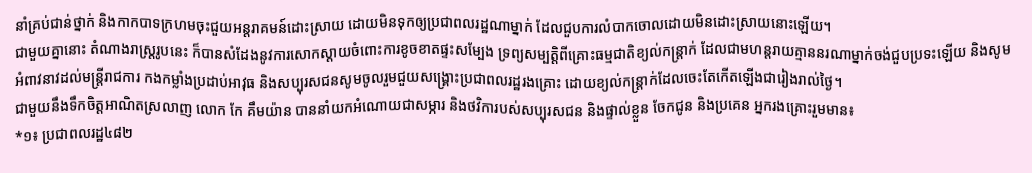នាំគ្រប់ជាន់ថ្នាក់ និងកាកបាទក្រហមចុះជួយអន្តរាគមន៍ដោះស្រាយ ដោយមិនទុកឲ្យប្រជាពលរដ្ឋណាម្នាក់ ដែលជួបការលំបាកចោលដោយមិនដោះស្រាយនោះឡើយ។
ជាមួយគ្នានោះ តំណាងរាស្រ្តរូបនេះ ក៏បានសំដែងនូវការសោកស្ដាយចំពោះការខូចខាតផ្ទះសម្បែង ទ្រព្យសម្បត្តិពីគ្រោះធម្មជាតិខ្យល់កន្រ្តាក់ ដែលជាមហន្តរាយគ្មាននរណាម្នាក់ចង់ជួបប្រទះឡើយ និងសូមអំពាវនាវដល់មន្រ្តីរាជការ កងកម្លាំងប្រដាប់អាវុធ និងសប្បុរសជនសូមចូលរួមជួយសង្រ្គោះប្រជាពលរដ្ឋរងគ្រោះ ដោយខ្យល់កន្រ្តាក់ដែលចេះតែកើតឡើងជារៀងរាល់ថ្ងៃ។
ជាមួយនឹងទឹកចិត្តអាណិតស្រលាញ លោក កែ គឹមយ៉ាន បាននាំយកអំណោយជាសម្ភារ និងថវិការបស់សប្បុរសជន និងផ្ទាល់ខ្លួន ចែកជូន និងប្រគេន អ្នករងគ្រោះរួមមាន៖
*១៖ ប្រជាពលរដ្ឋ៤៨២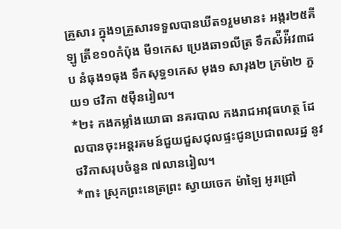គ្រួសារ ក្នុង១គ្រួសារទទួលបានឃីត១រួមមាន៖ អង្ករ២៥គីឡូ ត្រីខ១០កំប៉ុង មី១កេស ប្រេងឆា១លីត្រ ទឹកស៉ីអ៉ីវ៣ដប នំធុង១ធុង ទឹកសុទ្ធ១កេស មុង១ សារុង២ ក្រម៉ា២ ភួយ១ ថវិកា ៥ម៉ឺនរៀល។
*២៖ កងកម្លាំងយោធា នគរបាល កងរាជអាវុធហត្ថ ដែលបានចុះអន្តរគមន៍ជួយជួសជុលផ្ទះជូនប្រជាពលរដ្ឋ នូវថវិកាសរុបចំនួន ៧លានរៀល។
*៣៖ ស្រុកព្រះនេត្រព្រះ ស្វាយចេក ម៉ាឡៃ អូរជ្រៅ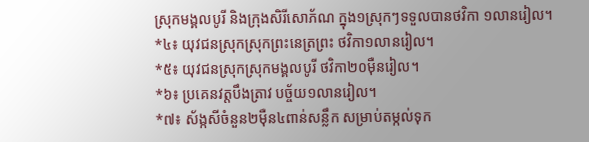ស្រុកមង្គលបូរី និងក្រុងសិរីសោភ័ណ ក្នុង១ស្រុកៗទទួលបានថវិកា ១លានរៀល។
*៤៖ យុវជនស្រុកស្រុកព្រះនេត្រព្រះ ថវិកា១លានរៀល។
*៥៖ យុវជនស្រុកស្រុកមង្គលបូរី ថវិកា២០ម៉ឺនរៀល។
*៦៖ ប្រគេនវត្តបឹងត្រាវ បច្ច័យ១លានរៀល។
*៧៖ ស័ង្កសីចំនួន២ម៉ឺន៤ពាន់សន្លឹក សម្រាប់តម្កល់ទុក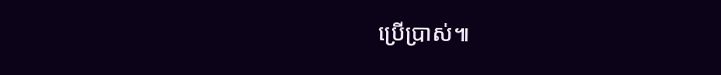ប្រើប្រាស់៕